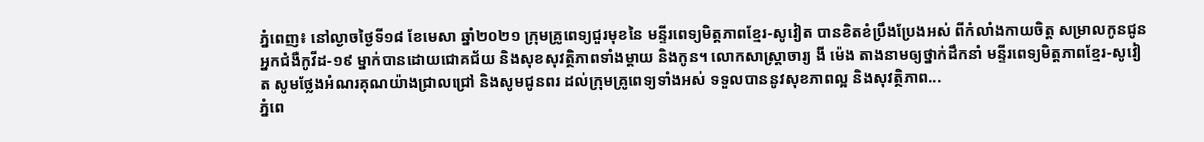ភ្នំពេញ៖ នៅល្ងាចថ្ងៃទី១៨ ខែមេសា ឆ្នាំ២០២១ ក្រុមគ្រូពេទ្យជួរមុខនៃ មន្ទីរពេទ្យមិត្តភាពខ្មែរ-សូវៀត បានខិតខំប្រឹងប្រែងអស់ ពីកំលាំងកាយចិត្ត សម្រាលកូនជូនអ្នកជំងឺកូវីដ-១៩ ម្នាក់បានដោយជោគជ័យ និងសុខសុវត្ថិភាពទាំងម្តាយ និងកូន។ លោកសាស្រ្តាចារ្យ ងី ម៉េង តាងនាមឲ្យថ្នាក់ដឹកនាំ មន្ទីរពេទ្យមិត្តភាពខ្មែរ-សូវៀត សូមថ្លែងអំណរគុណយ៉ាងជ្រាលជ្រៅ និងសូមជូនពរ ដល់ក្រុមគ្រូពេទ្យទាំងអស់ ទទួលបាននូវសុខភាពល្អ និងសុវត្ថិភាព...
ភ្នំពេ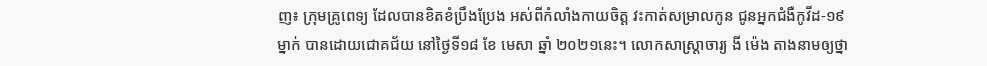ញ៖ ក្រុមគ្រូពេទ្យ ដែលបានខិតខំប្រឹងប្រែង អស់ពីកំលាំងកាយចិត្ត វះកាត់សម្រាលកូន ជូនអ្នកជំងឺកូវីដ-១៩ ម្នាក់ បានដោយជោគជ័យ នៅថ្ងៃទី១៨ ខែ មេសា ឆ្នាំ ២០២១នេះ។ លោកសាស្រ្តាចារ្យ ងី ម៉េង តាងនាមឲ្យថ្នា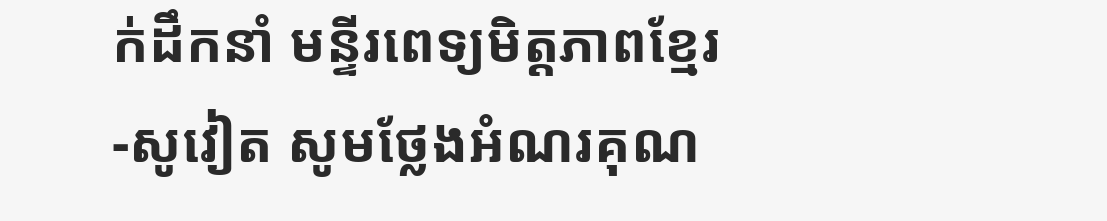ក់ដឹកនាំ មន្ទីរពេទ្យមិត្តភាពខ្មែរ-សូវៀត សូមថ្លែងអំណរគុណ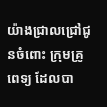យ៉ាងជ្រាលជ្រៅជូនចំពោះ ក្រុមគ្រូពេទ្យ ដែលបា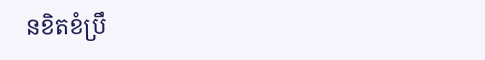នខិតខំប្រឹ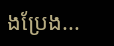ងប្រែង...